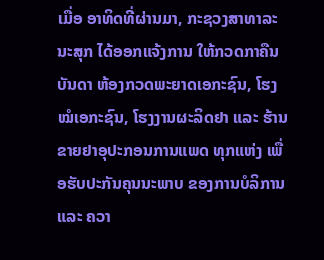ເມື່ອ ອາທິດທີ່ຜ່ານມາ, ກະຊວງສາທາລະນະສຸກ ໄດ້ອອກແຈ້ງການ ໃຫ້ກວດກາຄືນບັນດາ ຫ້ອງກວດພະຍາດເອກະຊົນ, ໂຮງໝໍເອກະຊົນ, ໂຮງງານຜະລິດຢາ ແລະ ຮ້ານຂາຍຢາອຸປະກອນການແພດ ທຸກແຫ່ງ ເພື່ອຮັບປະກັນຄຸນນະພາບ ຂອງການບໍລິການ ແລະ ຄວາ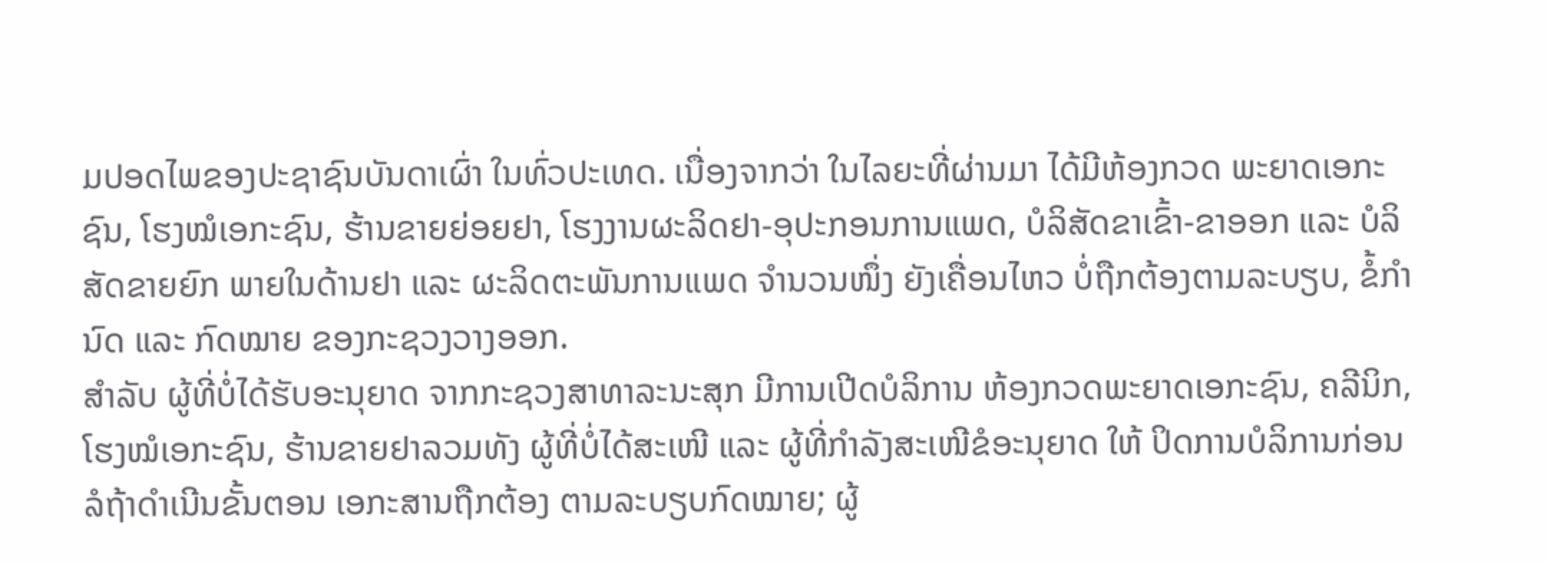ມປອດໄພຂອງປະຊາຊົນບັນດາເຜົ່າ ໃນທົ່ວປະເທດ. ເນື່ອງຈາກວ່າ ໃນໄລຍະທີ່ຜ່ານມາ ໄດ້ມີຫ້ອງກວດ ພະຍາດເອກະຊົນ, ໂຮງໝໍເອກະຊົນ, ຮ້ານຂາຍຍ່ອຍຢາ, ໂຮງງານຜະລິດຢາ-ອຸປະກອນການແພດ, ບໍລິສັດຂາເຂົ້າ-ຂາອອກ ແລະ ບໍລິສັດຂາຍຍົກ ພາຍໃນດ້ານຢາ ແລະ ຜະລິດຕະພັນການແພດ ຈຳນວນໜຶ່ງ ຍັງເຄື່ອນໄຫວ ບໍ່ຖືກຕ້ອງຕາມລະບຽບ, ຂໍ້ກຳນົດ ແລະ ກົດໝາຍ ຂອງກະຊວງວາງອອກ.
ສຳລັບ ຜູ້ທີ່ບໍ່ໄດ້ຮັບອະນຸຍາດ ຈາກກະຊວງສາທາລະນະສຸກ ມີການເປີດບໍລິການ ຫ້ອງກວດພະຍາດເອກະຊົນ, ຄລີນິກ, ໂຮງໝໍເອກະຊົນ, ຮ້ານຂາຍຢາລວມທັງ ຜູ້ທີ່ບໍ່ໄດ້ສະເໜີ ແລະ ຜູ້ທີ່ກຳລັງສະເໜີຂໍອະນຸຍາດ ໃຫ້ ປິດການບໍລິການກ່ອນ ລໍຖ້າດຳເນີນຂັ້ນຕອນ ເອກະສານຖືກຕ້ອງ ຕາມລະບຽບກົດໝາຍ; ຜູ້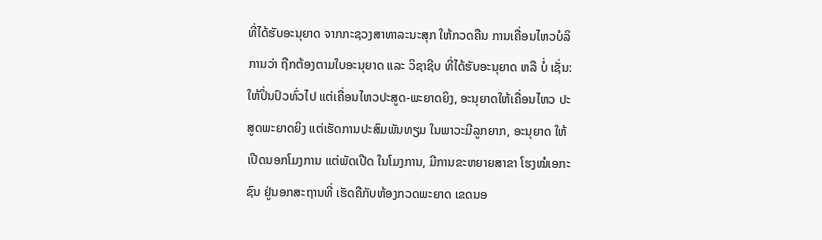ທີ່ໄດ້ຮັບອະນຸຍາດ ຈາກກະຊວງສາທາລະນະສຸກ ໃຫ້ກວດຄືນ ການເຄື່ອນໄຫວບໍລິການວ່າ ຖືກຕ້ອງຕາມໃບອະນຸຍາດ ແລະ ວິຊາຊີບ ທີ່ໄດ້ຮັບອະນຸຍາດ ຫລື ບໍ່ ເຊັ່ນ: ໃຫ້ປິ່ນປົວທົ່ວໄປ ແຕ່ເຄື່ອນໄຫວປະສູດ-ພະຍາດຍິງ, ອະນຸຍາດໃຫ້ເຄື່ອນໄຫວ ປະສູດພະຍາດຍິງ ແຕ່ເຮັດການປະສົມພັນທຽມ ໃນພາວະມີລູກຍາກ, ອະນຸຍາດ ໃຫ້ເປີດນອກໂມງການ ແຕ່ພັດເປີດ ໃນໂມງການ, ມີການຂະຫຍາຍສາຂາ ໂຮງໝໍເອກະຊົນ ຢູ່ນອກສະຖານທີ່ ເຮັດຄືກັບຫ້ອງກວດພະຍາດ ເຂດນອ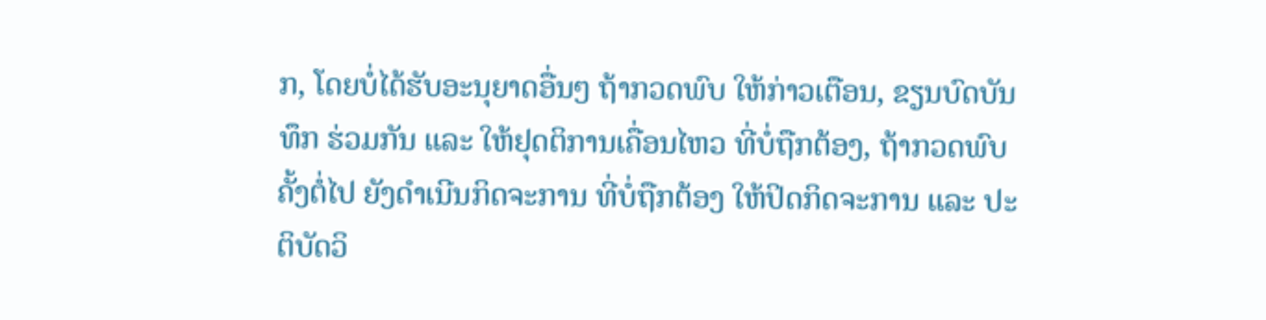ກ, ໂດຍບໍ່ໄດ້ຮັບອະນຸຍາດອື່ນໆ ຖ້າກວດພົບ ໃຫ້ກ່າວເຕືອນ, ຂຽນບົດບັນທຶກ ຮ່ວມກັນ ແລະ ໃຫ້ຢຸດຕິການເຄື່ອນໄຫວ ທີ່ບໍ່ຖືກຕ້ອງ, ຖ້າກວດພົບຄັ້ງຕໍ່ໄປ ຍັງດຳເນີນກິດຈະການ ທີ່ບໍ່ຖືກຕ້ອງ ໃຫ້ປິດກິດຈະການ ແລະ ປະຕິບັດວິ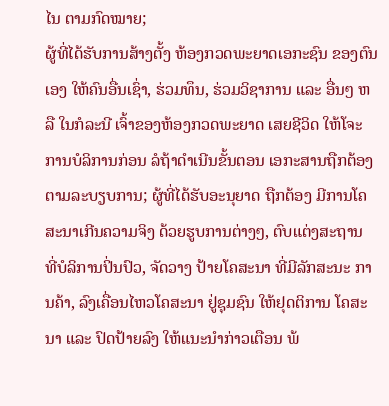ໄນ ຕາມກົດໝາຍ;
ຜູ້ທີ່ໄດ້ຮັບການສ້າງຕັ້ງ ຫ້ອງກວດພະຍາດເອກະຊົນ ຂອງຕົນເອງ ໃຫ້ຄົນອື່ນເຊົ່າ, ຮ່ວມທຶນ, ຮ່ວມວິຊາການ ແລະ ອື່ນໆ ຫລື ໃນກໍລະນີ ເຈົ້າຂອງຫ້ອງກວດພະຍາດ ເສຍຊີວິດ ໃຫ້ໂຈະ ການບໍລິການກ່ອນ ລໍຖ້າດຳເນີນຂັ້ນຕອນ ເອກະສານຖືກຕ້ອງຕາມລະບຽບການ; ຜູ້ທີ່ໄດ້ຮັບອະນຸຍາດ ຖືກຕ້ອງ ມີການໂຄສະນາເກີນຄວາມຈິງ ດ້ວຍຮູບການຕ່າງໆ, ຕົບແຕ່ງສະຖານ ທີ່ບໍລິການປິ່ນປົວ, ຈັດວາງ ປ້າຍໂຄສະນາ ທີ່ມີລັກສະນະ ການຄ້າ, ລົງເຄື່ອນໄຫວໂຄສະນາ ຢູ່ຊຸມຊົນ ໃຫ້ຢຸດຕິການ ໂຄສະນາ ແລະ ປົດປ້າຍລົງ ໃຫ້ແນະນຳກ່າວເຕືອນ ພ້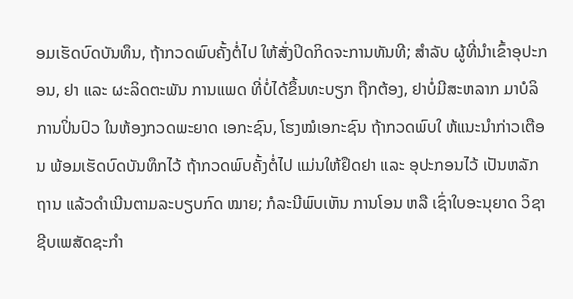ອມເຮັດບົດບັນທຶນ, ຖ້າກວດພົບຄັ້ງຕໍ່ໄປ ໃຫ້ສັ່ງປິດກິດຈະການທັນທີ; ສຳລັບ ຜູ້ທີ່ນຳເຂົ້າອຸປະກອນ, ຢາ ແລະ ຜະລິດຕະພັນ ການແພດ ທີ່ບໍ່ໄດ້ຂຶ້ນທະບຽກ ຖືກຕ້ອງ, ຢາບໍ່ມີສະຫລາກ ມາບໍລິການປິ່ນປົວ ໃນຫ້ອງກວດພະຍາດ ເອກະຊົນ, ໂຮງໝໍເອກະຊົນ ຖ້າກວດພົບໃ ຫ້ແນະນຳກ່າວເຕືອນ ພ້ອມເຮັດບົດບັນທຶກໄວ້ ຖ້າກວດພົບຄັ້ງຕໍ່ໄປ ແມ່ນໃຫ້ຢຶດຢາ ແລະ ອຸປະກອນໄວ້ ເປັນຫລັກຖານ ແລ້ວດຳເນີນຕາມລະບຽບກົດ ໝາຍ; ກໍລະນີພົບເຫັນ ການໂອນ ຫລື ເຊົ່າໃບອະນຸຍາດ ວິຊາຊີບເພສັດຊະກຳ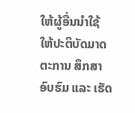ໃຫ້ຜູ້ອື່ນນຳໃຊ້ ໃຫ້ປະຕິບັດມາດຕະການ ສຶກສາອົບຮົມ ແລະ ເຮັດ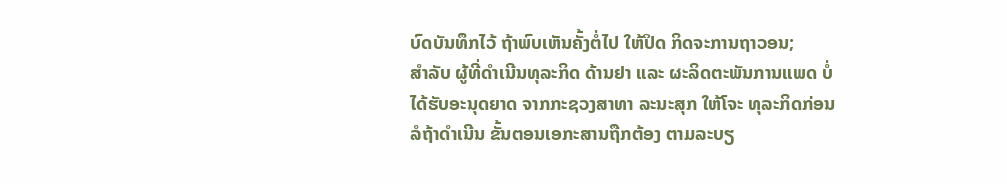ບົດບັນທຶກໄວ້ ຖ້າພົບເຫັນຄັ້ງຕໍ່ໄປ ໃຫ້ປິດ ກິດຈະການຖາວອນ;
ສຳລັບ ຜູ້ທີ່ດຳເນີນທຸລະກິດ ດ້ານຢາ ແລະ ຜະລິດຕະພັນການແພດ ບໍ່ໄດ້ຮັບອະນຸດຍາດ ຈາກກະຊວງສາທາ ລະນະສຸກ ໃຫ້ໂຈະ ທຸລະກິດກ່ອນ ລໍຖ້າດຳເນີນ ຂັ້ນຕອນເອກະສານຖືກຕ້ອງ ຕາມລະບຽ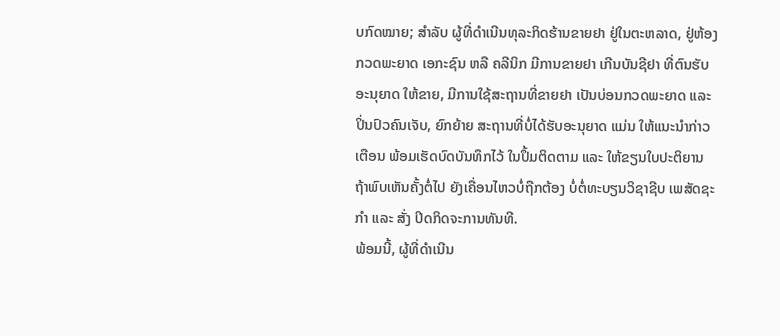ບກົດໝາຍ; ສຳລັບ ຜູ້ທີ່ດຳເນີນທຸລະກິດຮ້ານຂາຍຢາ ຢູ່ໃນຕະຫລາດ, ຢູ່ຫ້ອງກວດພະຍາດ ເອກະຊົນ ຫລື ຄລີນິກ ມີການຂາຍຢາ ເກີນບັນຊີຢາ ທີ່ຕົນຮັບອະນຸຍາດ ໃຫ້ຂາຍ, ມີການໃຊ້ສະຖານທີ່ຂາຍຢາ ເປັນບ່ອນກວດພະຍາດ ແລະ ປິ່ນປົວຄົນເຈັບ, ຍົກຍ້າຍ ສະຖານທີ່ບໍ່ໄດ້ຮັບອະນຸຍາດ ແມ່ນ ໃຫ້ແນະນຳກ່າວເຕືອນ ພ້ອມເຮັດບົດບັນທຶກໄວ້ ໃນປຶ້ມຕິດຕາມ ແລະ ໃຫ້ຂຽນໃບປະຕິຍານ ຖ້າພົບເຫັນຄັ້ງຕໍ່ໄປ ຍັງເຄື່ອນໄຫວບໍ່ຖືກຕ້ອງ ບໍ່ຕໍ່ທະບຽນວິຊາຊີບ ເພສັດຊະກໍາ ແລະ ສັ່ງ ປິດກິດຈະການທັນທີ.
ພ້ອມນີ້, ຜູ້ທີ່ດຳເນີນ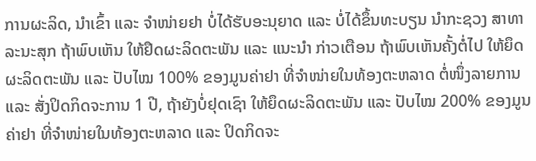ການຜະລິດ, ນຳເຂົ້າ ແລະ ຈຳໜ່າຍຢາ ບໍ່ໄດ້ຮັບອະນຸຍາດ ແລະ ບໍ່ໄດ້ຂຶ້ນທະບຽນ ນຳກະຊວງ ສາທາລະນະສຸກ ຖ້າພົບເຫັນ ໃຫ້ຢຶດຜະລິດຕະພັນ ແລະ ແນະນຳ ກ່າວເຕືອນ ຖ້າພົບເຫັນຄັ້ງຕໍ່ໄປ ໃຫ້ຍຶດຜະລິດຕະພັນ ແລະ ປັບໄໝ 100% ຂອງມູນຄ່າຢາ ທີ່ຈຳໜ່າຍໃນທ້ອງຕະຫລາດ ຕໍ່ໜຶ່ງລາຍການ ແລະ ສັ່ງປິດກິດຈະການ 1 ປີ, ຖ້າຍັງບໍ່ຢຸດເຊົາ ໃຫ້ຍຶດຜະລິດຕະພັນ ແລະ ປັບໄໝ 200% ຂອງມູນຄ່າຢາ ທີ່ຈຳໜ່າຍໃນທ້ອງຕະຫລາດ ແລະ ປິດກິດຈະ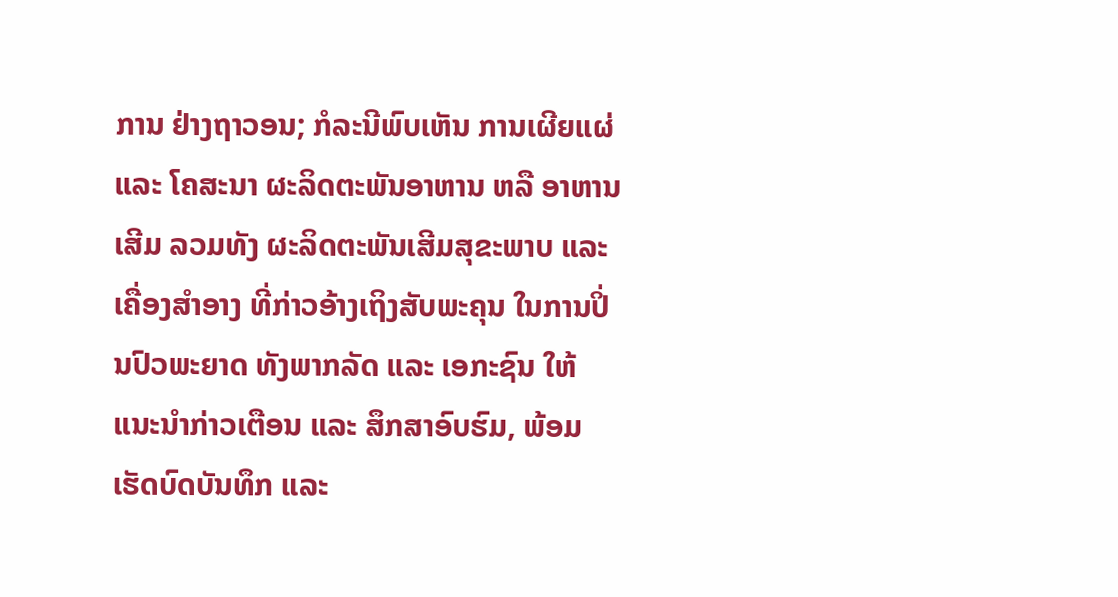ການ ຢ່າງຖາວອນ; ກໍລະນີພົບເຫັນ ການເຜີຍແຜ່ ແລະ ໂຄສະນາ ຜະລິດຕະພັນອາຫານ ຫລື ອາຫານເສີມ ລວມທັງ ຜະລິດຕະພັນເສີມສຸຂະພາບ ແລະ ເຄື່ອງສຳອາງ ທີ່ກ່າວອ້າງເຖິງສັບພະຄຸນ ໃນການປິ່ນປົວພະຍາດ ທັງພາກລັດ ແລະ ເອກະຊົນ ໃຫ້ ແນະນຳກ່າວເຕືອນ ແລະ ສຶກສາອົບຮົມ, ພ້ອມ ເຮັດບົດບັນທຶກ ແລະ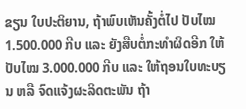ຂຽນ ໃບປະຕິຍານ, ຖ້າພົບເຫັນຄັ້ງຕໍ່ໄປ ປັບໄໝ 1.500.000 ກີບ ແລະ ຍັງສືບຕໍ່ກະທຳຜິດອີກ ໃຫ້ປັບໄໝ 3.000.000 ກີບ ແລະ ໃຫ້ຖອນໃບທະບຽນ ຫລື ຈົດແຈ້ງຜະລິດຕະພັນ ຖ້າ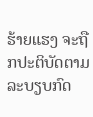ຮ້າຍແຮງ ຈະຖືກປະຕິບັດຕາມລະບຽບກົດ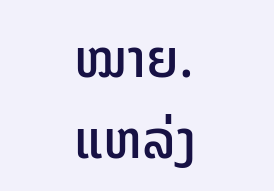ໝາຍ.
ແຫລ່ງ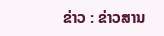ຂ່າວ : ຂ່າວສານ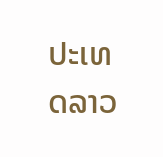ປະເທດລາວ